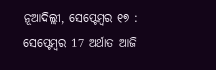ନୂଆଦିଲ୍ଲୀ, ସେପ୍ଟେମ୍ବର ୧୭ : ସେପ୍ଟେମ୍ବର 17 ଅର୍ଥାତ ଆଜି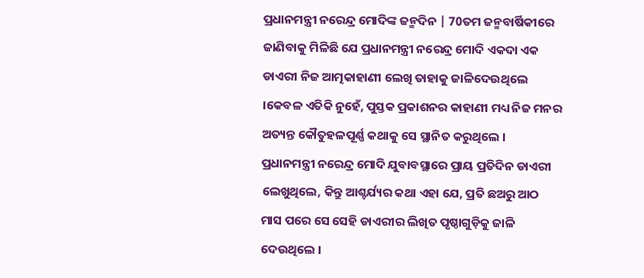ପ୍ରଧାନମନ୍ତ୍ରୀ ନରେନ୍ଦ୍ର ମୋଦିଙ୍କ ଜନ୍ମଦିନ | 70ତମ ଜନ୍ମବାର୍ଷିକୀରେ ଜାଣିବାକୁ ମିଳିଛି ଯେ ପ୍ରଧାନମନ୍ତ୍ରୀ ନରେନ୍ଦ୍ର ମୋଦି ଏକଦା ଏକ ଡାଏରୀ ନିଜ ଆତ୍ମକାହାଣୀ ଲେଖି ତାହାକୁ ଜାଳିଦେଉଥିଲେ ।କେବଳ ଏତିକି ନୁହେଁ, ପୁସ୍ତକ ପ୍ରକାଶନର କାହାଣୀ ମଧ୍ୟ ନିଜ ମନର ଅତ୍ୟନ୍ତ କୌତୁହଳପୂର୍ଣ୍ଣ କଥାକୁ ସେ ସ୍ଥାନିତ କରୁଥିଲେ ।
ପ୍ରଧାନମନ୍ତ୍ରୀ ନରେନ୍ଦ୍ର ମୋଦି ଯୁବାବସ୍ଥାରେ ପ୍ରାୟ ପ୍ରତିଦିନ ଡାଏରୀ ଲେଖୁଥିଲେ, କିନ୍ତୁ ଆଶ୍ଚର୍ଯ୍ୟର କଥା ଏହା ଯେ, ପ୍ରତି ଛଅରୁ ଆଠ ମାସ ପରେ ସେ ସେହି ଡାଏରୀର ଲିଖିତ ପୃଷ୍ଠାଗୁଡ଼ିକୁ ଜାଳି ଦେଉଥିଲେ ।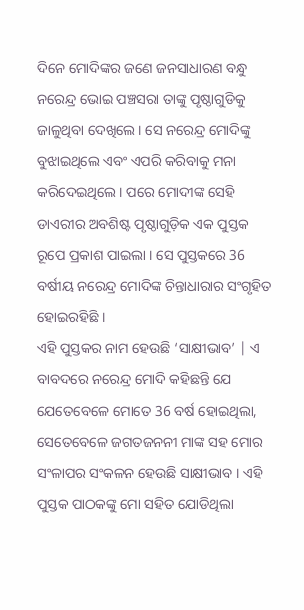ଦିନେ ମୋଦିଙ୍କର ଜଣେ ଜନସାଧାରଣ ବନ୍ଧୁ ନରେନ୍ଦ୍ର ଭୋଇ ପଞ୍ଚସରା ତାଙ୍କୁ ପୃଷ୍ଠାଗୁଡିକୁ ଜାଳୁଥିବା ଦେଖିଲେ। ସେ ନରେନ୍ଦ୍ର ମୋଦିଙ୍କୁ ବୁଝାଇଥିଲେ ଏବଂ ଏପରି କରିବାକୁ ମନା କରିଦେଇଥିଲେ। ପରେ ମୋଦୀଙ୍କ ସେହି ଡାଏରୀର ଅବଶିଷ୍ଟ ପୃଷ୍ଠାଗୁଡ଼ିକ ଏକ ପୁସ୍ତକ ରୂପେ ପ୍ରକାଶ ପାଇଲା । ସେ ପୁସ୍ତକରେ 36 ବର୍ଷୀୟ ନରେନ୍ଦ୍ର ମୋଦିଙ୍କ ଚିନ୍ତାଧାରାର ସଂଗୃହିତ ହୋଇରହିଛି ।
ଏହି ପୁସ୍ତକର ନାମ ହେଉଛି ‘ସାକ୍ଷୀଭାବ’ | ଏ ବାବଦରେ ନରେନ୍ଦ୍ର ମୋଦି କହିଛନ୍ତି ଯେ ଯେତେବେଳେ ମୋତେ 36 ବର୍ଷ ହୋଇଥିଲା, ସେତେବେଳେ ଜଗତଜନନୀ ମାଙ୍କ ସହ ମୋର ସଂଳାପର ସଂକଳନ ହେଉଛି ସାକ୍ଷୀଭାବ । ଏହି ପୁସ୍ତକ ପାଠକଙ୍କୁ ମୋ ସହିତ ଯୋଡିଥିଲା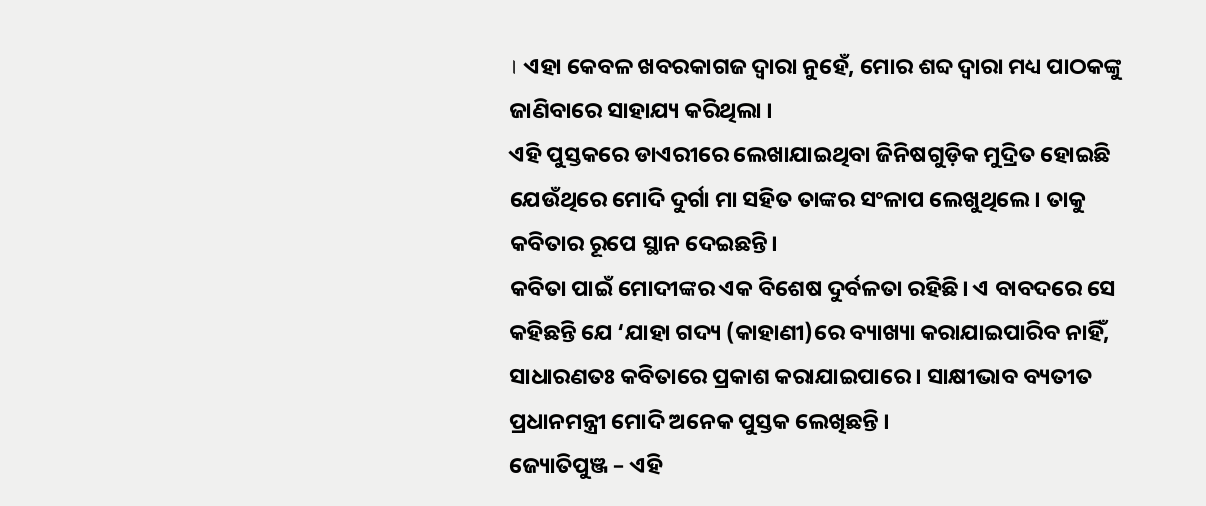। ଏହା କେବଳ ଖବରକାଗଜ ଦ୍ୱାରା ନୁହେଁ, ମୋର ଶବ୍ଦ ଦ୍ୱାରା ମଧ୍ୟ ପାଠକଙ୍କୁ ଜାଣିବାରେ ସାହାଯ୍ୟ କରିଥିଲା ।
ଏହି ପୁସ୍ତକରେ ଡାଏରୀରେ ଲେଖାଯାଇଥିବା ଜିନିଷଗୁଡ଼ିକ ମୁଦ୍ରିତ ହୋଇଛି ଯେଉଁଥିରେ ମୋଦି ଦୁର୍ଗା ମା ସହିତ ତାଙ୍କର ସଂଳାପ ଲେଖୁଥିଲେ। ତାକୁ କବିତାର ରୂପେ ସ୍ଥାନ ଦେଇଛନ୍ତି।
କବିତା ପାଇଁ ମୋଦୀଙ୍କର ଏକ ବିଶେଷ ଦୁର୍ବଳତା ରହିଛି। ଏ ବାବଦରେ ସେ କହିଛନ୍ତି ଯେ ‘ଯାହା ଗଦ୍ୟ (କାହାଣୀ)ରେ ବ୍ୟାଖ୍ୟା କରାଯାଇପାରିବ ନାହିଁ, ସାଧାରଣତଃ କବିତାରେ ପ୍ରକାଶ କରାଯାଇପାରେ । ସାକ୍ଷୀଭାବ ବ୍ୟତୀତ ପ୍ରଧାନମନ୍ତ୍ରୀ ମୋଦି ଅନେକ ପୁସ୍ତକ ଲେଖିଛନ୍ତି ।
ଜ୍ୟୋତିପୁଞ୍ଜ – ଏହି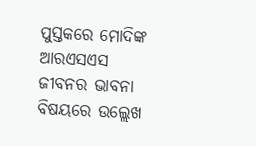ପୁସ୍ତକରେ ମୋଦିଙ୍କ ଆରଏସଏସ ଜୀବନର ଭାବନା ବିଷୟରେ ଉଲ୍ଲେଖ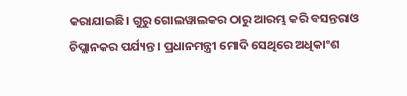କରାଯାଇଛି। ଗୁରୁ ଗୋଲୱାଲକର ଠାରୁ ଆରମ୍ଭ କରି ବସନ୍ତରାଓ ଚିପ୍ଲାନକର ପର୍ଯ୍ୟନ୍ତ । ପ୍ରଧାନମନ୍ତ୍ରୀ ମୋଦି ସେଥିରେ ଅଧିକାଂଶ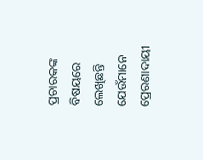ପ୍ରଚାରକଙ୍କ ବିଷୟରେ ଲେଖିଛନ୍ତି ଯେଉଁମାନେ ପ୍ରେରଣାଦାୟୀ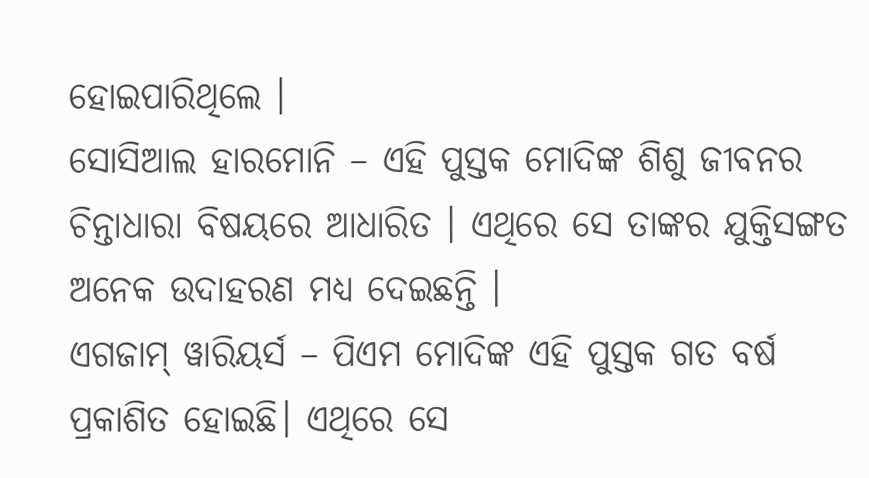ହୋଇପାରିଥିଲେ ।
ସୋସିଆଲ ହାରମୋନି – ଏହି ପୁସ୍ତକ ମୋଦିଙ୍କ ଶିଶୁ ଜୀବନର ଚିନ୍ତାଧାରା ବିଷୟରେ ଆଧାରିତ । ଏଥିରେ ସେ ତାଙ୍କର ଯୁକ୍ତିସଙ୍ଗତ ଅନେକ ଉଦାହରଣ ମଧ୍ୟ ଦେଇଛନ୍ତି ।
ଏଗଜାମ୍ ୱାରିୟର୍ସ – ପିଏମ ମୋଦିଙ୍କ ଏହି ପୁସ୍ତକ ଗତ ବର୍ଷ ପ୍ରକାଶିତ ହୋଇଛି। ଏଥିରେ ସେ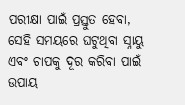ପରୀକ୍ଷା ପାଇଁ ପ୍ରସ୍ତୁତ ହେବା, ସେହି ସମୟରେ ଘଟୁଥିବା ସ୍ନାୟୁ ଏବଂ ଚାପକୁ ଦୂର କରିବା ପାଇଁ ଉପାୟ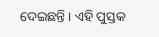ଦେଇଛନ୍ତି । ଏହି ପୁସ୍ତକ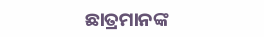ଛାତ୍ରମାନଙ୍କ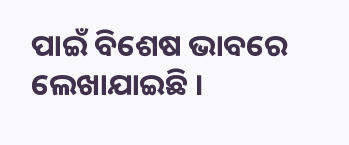ପାଇଁ ବିଶେଷ ଭାବରେ ଲେଖାଯାଇଛି ।